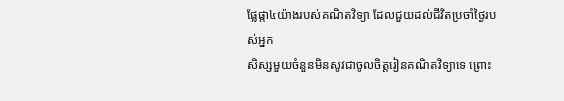ផ្លែផ្កា៤យ៉ាងរបស់គណិតវិទ្យា ដែលជួយដល់ជីវិតប្រចាំថ្ងៃរបស់អ្នក
សិស្សមួយចំនួនមិនសូវជាចូលចិត្តរៀនគណិតវិទ្យាទេ ព្រោះ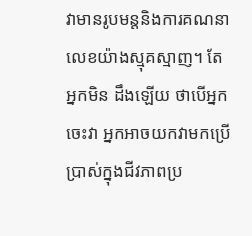វាមានរូបមន្តនិងការគណនាលេខយ៉ាងស្មុគស្មាញ។ តែអ្នកមិន ដឹងឡើយ ថាបើអ្នកចេះវា អ្នកអាចយកវាមកប្រើប្រាស់ក្នុងជីវភាពប្រ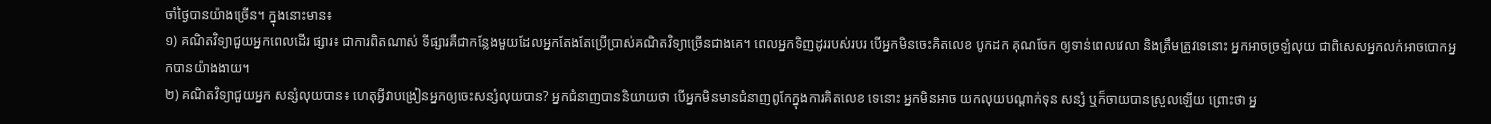ចាំថ្ងៃបានយ៉ាងច្រើន។ ក្នុងនោះមាន៖
១) គណិតវិទ្យាជួយអ្នកពេលដើរ ផ្សារ៖ ជាការពិតណាស់ ទីផ្សារគឺជាកន្លែងមួយដែលអ្នកតែងតែប្រើប្រាស់គណិតវិទ្យាច្រើនជាងគេ។ ពេលអ្នកទិញដូររបស់របរ បើអ្នកមិនចេះគិតលេខ បូកដក គុណចែក ឲ្យទាន់ពេលវេលា និងត្រឹមត្រូវទេនោះ អ្នកអាចច្រឡំលុយ ជាពិសេសអ្នកលក់អាចបោកអ្នកបានយ៉ាងងាយ។
២) គណិតវិទ្យាជួយអ្នក សន្សំលុយបាន៖ ហេតុអ្វីវាបង្រៀនអ្នកឲ្យចេះសន្សំលុយបាន? អ្នកជំនាញបាននិយាយថា បើអ្នកមិនមានជំនាញពូកែក្នុងការគិតលេខ ទេនោះ អ្នកមិនអាច យកលុយបណ្ដាក់ទុន សន្សំ ឬក៏ចាយបានស្រួលឡើយ ព្រោះថា អ្ន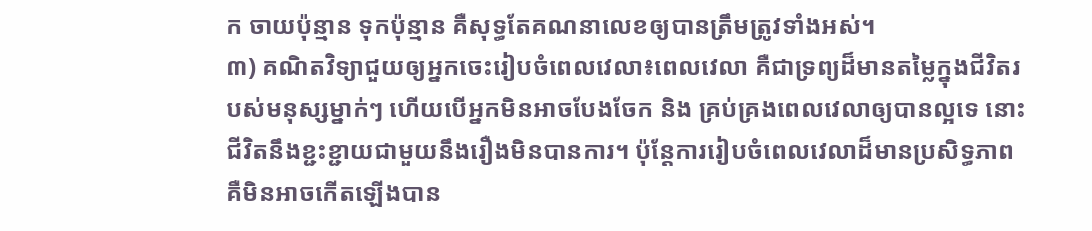ក ចាយប៉ុន្មាន ទុកប៉ុន្មាន គឺសុទ្ធតែគណនាលេខឲ្យបានត្រឹមត្រូវទាំងអស់។
៣) គណិតវិទ្យាជួយឲ្យអ្នកចេះរៀបចំពេលវេលា៖ពេលវេលា គឺជាទ្រព្យដ៏មានតម្លៃក្នុងជីវិតរបស់មនុស្សម្នាក់ៗ ហើយបើអ្នកមិនអាចបែងចែក និង គ្រប់គ្រងពេលវេលាឲ្យបានល្អទេ នោះជីវិតនឹងខ្ជះខ្ជាយជាមួយនឹងរឿងមិនបានការ។ ប៉ុន្តែការរៀបចំពេលវេលាដ៏មានប្រសិទ្ធភាព គឺមិនអាចកើតឡើងបាន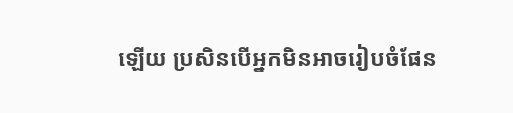ឡើយ ប្រសិនបើអ្នកមិនអាចរៀបចំផែន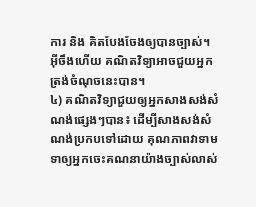ការ និង គិតបែងចែងឲ្យបានច្បាស់។ អ៊ីចឹងហើយ គណិតវិទ្យាអាចជួយអ្នកត្រង់ចំណុចនេះបាន។
៤) គណិតវិទ្យាជួយឲ្យអ្នកសាងសង់សំណង់ផ្សេងៗបាន៖ ដើម្បីសាងសង់សំណង់ប្រកបទៅដោយ គុណភាពវាទាមទាឲ្យអ្នកចេះគណនាយ៉ាងច្បាស់លាស់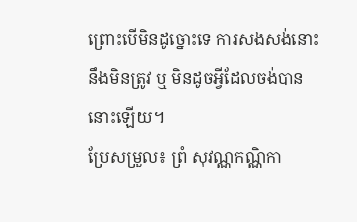ព្រោះបើមិនដូច្នោះទេ ការសងសង់នោះ នឹងមិនត្រូវ ឬ មិនដូចអ្វីដែលចង់បាននោះឡើយ។
ប្រែសម្រួល៖ ព្រំ សុវណ្ណកណ្ណិកា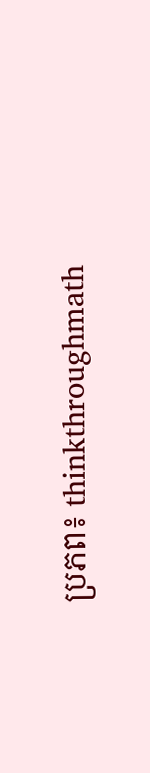ប្រភព៖ thinkthroughmath